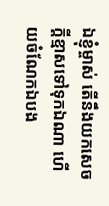ឯខ្ញុំម្ចាស់ តើនឹងយកសេចក្ដីខ្មាសទៅទុកឯណា ហើយចំណែកឯបង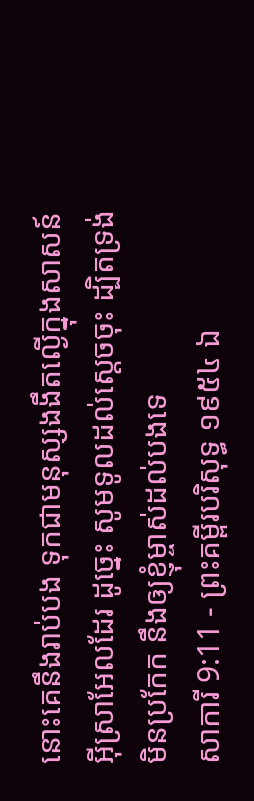នោះគេនឹងរាប់បង ទុកជាមនុស្សងងឹតល្ងើក្នុងសាសន៍អ៊ីស្រាអែលដែរ ដូច្នេះ សូមទូលដល់ស្តេចចុះ ដ្បិតទ្រង់មិនប្រកែក នឹងឲ្យខ្ញុំម្ចាស់ដល់បងទេ
សាការី 9:11 - ព្រះគម្ពីរបរិសុទ្ធ ១៩៥៤ ឯ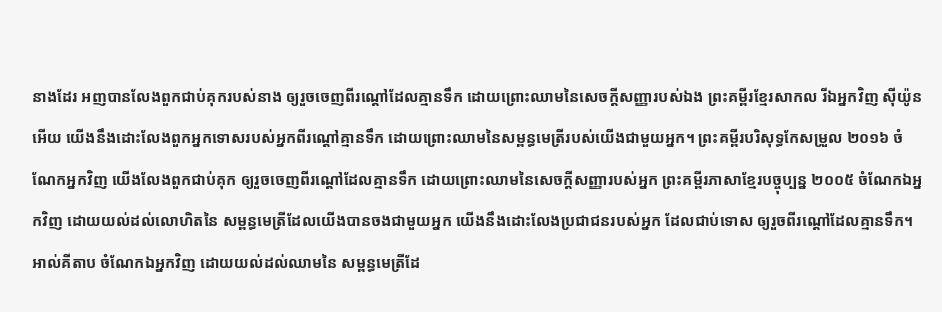នាងដែរ អញបានលែងពួកជាប់គុករបស់នាង ឲ្យរួចចេញពីរណ្តៅដែលគ្មានទឹក ដោយព្រោះឈាមនៃសេចក្ដីសញ្ញារបស់ឯង ព្រះគម្ពីរខ្មែរសាកល រីឯអ្នកវិញ ស៊ីយ៉ូនអើយ យើងនឹងដោះលែងពួកអ្នកទោសរបស់អ្នកពីរណ្ដៅគ្មានទឹក ដោយព្រោះឈាមនៃសម្ពន្ធមេត្រីរបស់យើងជាមួយអ្នក។ ព្រះគម្ពីរបរិសុទ្ធកែសម្រួល ២០១៦ ចំណែកអ្នកវិញ យើងលែងពួកជាប់គុក ឲ្យរួចចេញពីរណ្តៅដែលគ្មានទឹក ដោយព្រោះឈាមនៃសេចក្ដីសញ្ញារបស់អ្នក ព្រះគម្ពីរភាសាខ្មែរបច្ចុប្បន្ន ២០០៥ ចំណែកឯអ្នកវិញ ដោយយល់ដល់លោហិតនៃ សម្ពន្ធមេត្រីដែលយើងបានចងជាមួយអ្នក យើងនឹងដោះលែងប្រជាជនរបស់អ្នក ដែលជាប់ទោស ឲ្យរួចពីរណ្ដៅដែលគ្មានទឹក។ អាល់គីតាប ចំណែកឯអ្នកវិញ ដោយយល់ដល់ឈាមនៃ សម្ពន្ធមេត្រីដែ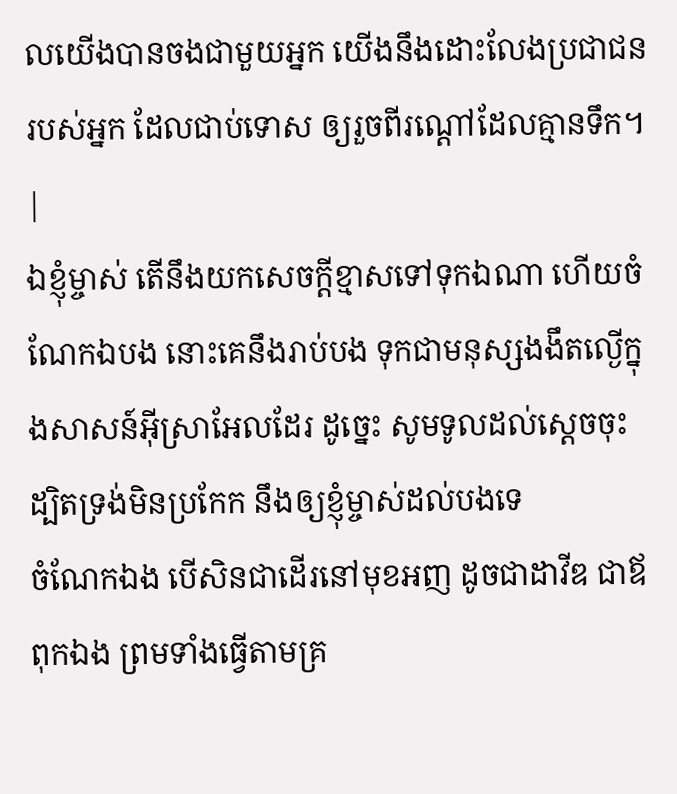លយើងបានចងជាមួយអ្នក យើងនឹងដោះលែងប្រជាជនរបស់អ្នក ដែលជាប់ទោស ឲ្យរួចពីរណ្ដៅដែលគ្មានទឹក។ |
ឯខ្ញុំម្ចាស់ តើនឹងយកសេចក្ដីខ្មាសទៅទុកឯណា ហើយចំណែកឯបង នោះគេនឹងរាប់បង ទុកជាមនុស្សងងឹតល្ងើក្នុងសាសន៍អ៊ីស្រាអែលដែរ ដូច្នេះ សូមទូលដល់ស្តេចចុះ ដ្បិតទ្រង់មិនប្រកែក នឹងឲ្យខ្ញុំម្ចាស់ដល់បងទេ
ចំណែកឯង បើសិនជាដើរនៅមុខអញ ដូចជាដាវីឌ ជាឪពុកឯង ព្រមទាំងធ្វើតាមគ្រ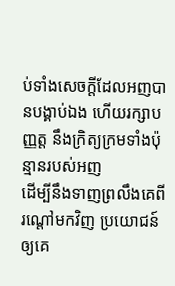ប់ទាំងសេចក្ដីដែលអញបានបង្គាប់ឯង ហើយរក្សាបញ្ញត្ត នឹងក្រិត្យក្រមទាំងប៉ុន្មានរបស់អញ
ដើម្បីនឹងទាញព្រលឹងគេពីរណ្តៅមកវិញ ប្រយោជន៍ឲ្យគេ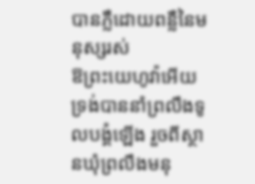បានភ្លឺដោយពន្លឺនៃមនុស្សរស់
ឱព្រះយេហូវ៉ាអើយ ទ្រង់បាននាំព្រលឹងទូលបង្គំឡើង រួចពីស្ថានឃុំព្រលឹងមនុ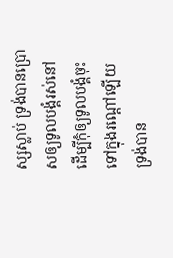ស្សស្លាប់ ទ្រង់បានប្រោសឲ្យទូលបង្គំរស់នៅ ដើម្បីកុំឲ្យទូលបង្គំចុះទៅក្នុងរណ្តៅឡើយ
ទ្រង់បាន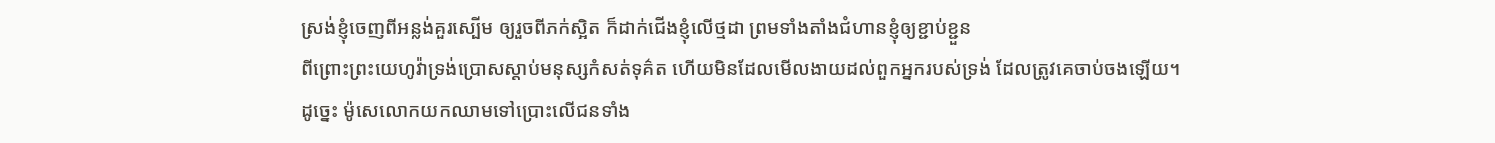ស្រង់ខ្ញុំចេញពីអន្លង់គួរស្បើម ឲ្យរួចពីភក់ស្អិត ក៏ដាក់ជើងខ្ញុំលើថ្មដា ព្រមទាំងតាំងជំហានខ្ញុំឲ្យខ្ជាប់ខ្ជួន
ពីព្រោះព្រះយេហូវ៉ាទ្រង់ប្រោសស្តាប់មនុស្សកំសត់ទុគ៌ត ហើយមិនដែលមើលងាយដល់ពួកអ្នករបស់ទ្រង់ ដែលត្រូវគេចាប់ចងឡើយ។
ដូច្នេះ ម៉ូសេលោកយកឈាមទៅប្រោះលើជនទាំង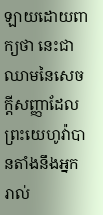ឡាយដោយពាក្យថា នេះជាឈាមនៃសេចក្ដីសញ្ញាដែលព្រះយេហូវ៉ាបានតាំងនឹងអ្នករាល់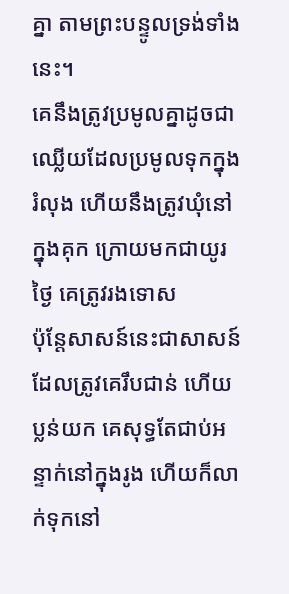គ្នា តាមព្រះបន្ទូលទ្រង់ទាំងនេះ។
គេនឹងត្រូវប្រមូលគ្នាដូចជាឈ្លើយដែលប្រមូលទុកក្នុងរំលុង ហើយនឹងត្រូវឃុំនៅក្នុងគុក ក្រោយមកជាយូរថ្ងៃ គេត្រូវរងទោស
ប៉ុន្តែសាសន៍នេះជាសាសន៍ ដែលត្រូវគេរឹបជាន់ ហើយប្លន់យក គេសុទ្ធតែជាប់អន្ទាក់នៅក្នុងរូង ហើយក៏លាក់ទុកនៅ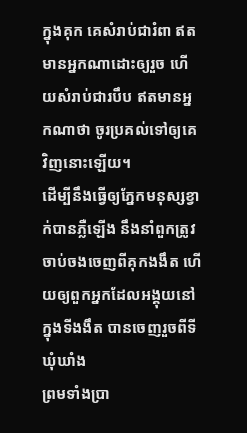ក្នុងគុក គេសំរាប់ជារំពា ឥតមានអ្នកណាដោះឲ្យរួច ហើយសំរាប់ជារបឹប ឥតមានអ្នកណាថា ចូរប្រគល់ទៅឲ្យគេវិញនោះឡើយ។
ដើម្បីនឹងធ្វើឲ្យភ្នែកមនុស្សខ្វាក់បានភ្លឺឡើង នឹងនាំពួកត្រូវចាប់ចងចេញពីគុកងងឹត ហើយឲ្យពួកអ្នកដែលអង្គុយនៅក្នុងទីងងឹត បានចេញរួចពីទីឃុំឃាំង
ព្រមទាំងប្រា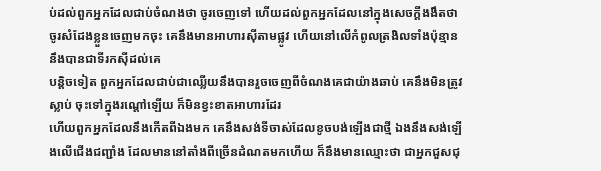ប់ដល់ពួកអ្នកដែលជាប់ចំណងថា ចូរចេញទៅ ហើយដល់ពួកអ្នកដែលនៅក្នុងសេចក្ដីងងឹតថា ចូរសំដែងខ្លួនចេញមកចុះ គេនឹងមានអាហារស៊ីតាមផ្លូវ ហើយនៅលើកំពូលត្រងិលទាំងប៉ុន្មាន នឹងបានជាទីរកស៊ីដល់គេ
បន្តិចទៀត ពួកអ្នកដែលជាប់ជាឈ្លើយនឹងបានរួចចេញពីចំណងគេជាយ៉ាងឆាប់ គេនឹងមិនត្រូវស្លាប់ ចុះទៅក្នុងរណ្តៅឡើយ ក៏មិនខ្វះខាតអាហារដែរ
ហើយពួកអ្នកដែលនឹងកើតពីឯងមក គេនឹងសង់ទីចាស់ដែលខូចបង់ឡើងជាថ្មី ឯងនឹងសង់ឡើងលើជើងជញ្ជាំង ដែលមាននៅតាំងពីច្រើនដំណតមកហើយ ក៏នឹងមានឈ្មោះថា ជាអ្នកជួសជុ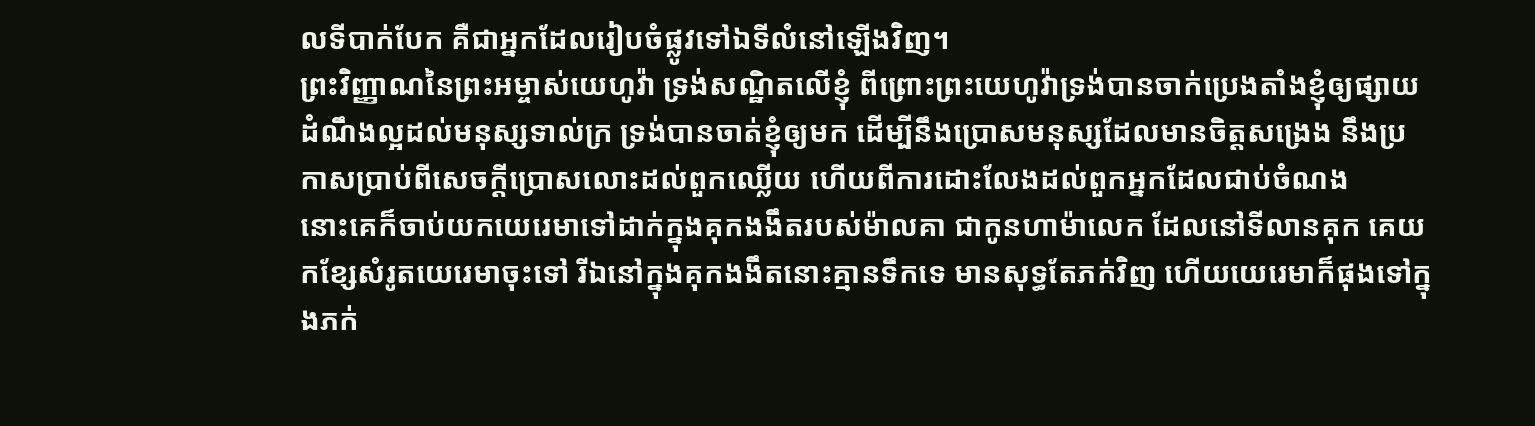លទីបាក់បែក គឺជាអ្នកដែលរៀបចំផ្លូវទៅឯទីលំនៅឡើងវិញ។
ព្រះវិញ្ញាណនៃព្រះអម្ចាស់យេហូវ៉ា ទ្រង់សណ្ឋិតលើខ្ញុំ ពីព្រោះព្រះយេហូវ៉ាទ្រង់បានចាក់ប្រេងតាំងខ្ញុំឲ្យផ្សាយដំណឹងល្អដល់មនុស្សទាល់ក្រ ទ្រង់បានចាត់ខ្ញុំឲ្យមក ដើម្បីនឹងប្រោសមនុស្សដែលមានចិត្តសង្រេង នឹងប្រកាសប្រាប់ពីសេចក្ដីប្រោសលោះដល់ពួកឈ្លើយ ហើយពីការដោះលែងដល់ពួកអ្នកដែលជាប់ចំណង
នោះគេក៏ចាប់យកយេរេមាទៅដាក់ក្នុងគុកងងឹតរបស់ម៉ាលគា ជាកូនហាម៉ាលេក ដែលនៅទីលានគុក គេយកខ្សែសំរូតយេរេមាចុះទៅ រីឯនៅក្នុងគុកងងឹតនោះគ្មានទឹកទេ មានសុទ្ធតែភក់វិញ ហើយយេរេមាក៏ផុងទៅក្នុងភក់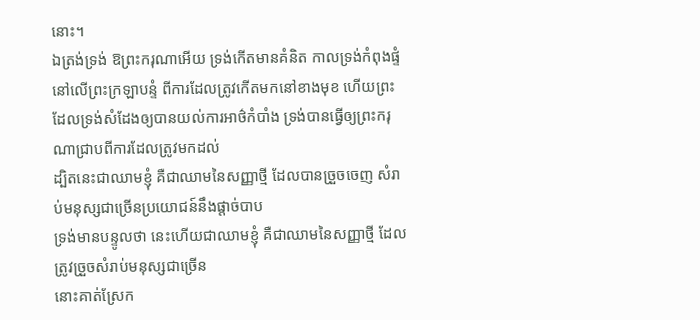នោះ។
ឯត្រង់ទ្រង់ ឱព្រះករុណាអើយ ទ្រង់កើតមានគំនិត កាលទ្រង់កំពុងផ្ទំនៅលើព្រះក្រឡាបន្ទំ ពីការដែលត្រូវកើតមកនៅខាងមុខ ហើយព្រះដែលទ្រង់សំដែងឲ្យបានយល់ការអាថ៌កំបាំង ទ្រង់បានធ្វើឲ្យព្រះករុណាជ្រាបពីការដែលត្រូវមកដល់
ដ្បិតនេះជាឈាមខ្ញុំ គឺជាឈាមនៃសញ្ញាថ្មី ដែលបានច្រួចចេញ សំរាប់មនុស្សជាច្រើនប្រយោជន៍នឹងផ្តាច់បាប
ទ្រង់មានបន្ទូលថា នេះហើយជាឈាមខ្ញុំ គឺជាឈាមនៃសញ្ញាថ្មី ដែលត្រូវច្រួចសំរាប់មនុស្សជាច្រើន
នោះគាត់ស្រែក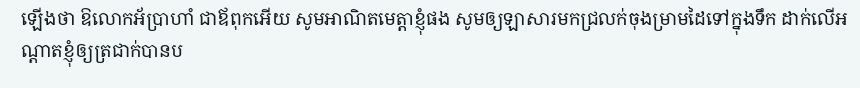ឡើងថា ឱលោកអ័ប្រាហាំ ជាឪពុកអើយ សូមអាណិតមេត្តាខ្ញុំផង សូមឲ្យឡាសារមកជ្រលក់ចុងម្រាមដៃទៅក្នុងទឹក ដាក់លើអណ្តាតខ្ញុំឲ្យត្រជាក់បានប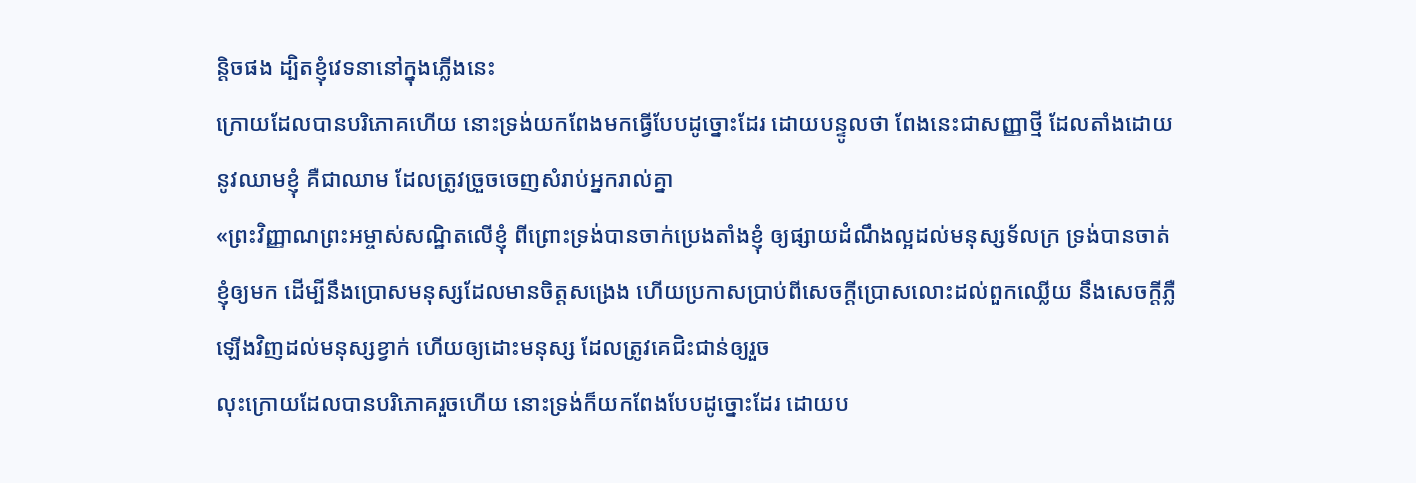ន្តិចផង ដ្បិតខ្ញុំវេទនានៅក្នុងភ្លើងនេះ
ក្រោយដែលបានបរិភោគហើយ នោះទ្រង់យកពែងមកធ្វើបែបដូច្នោះដែរ ដោយបន្ទូលថា ពែងនេះជាសញ្ញាថ្មី ដែលតាំងដោយនូវឈាមខ្ញុំ គឺជាឈាម ដែលត្រូវច្រួចចេញសំរាប់អ្នករាល់គ្នា
«ព្រះវិញ្ញាណព្រះអម្ចាស់សណ្ឋិតលើខ្ញុំ ពីព្រោះទ្រង់បានចាក់ប្រេងតាំងខ្ញុំ ឲ្យផ្សាយដំណឹងល្អដល់មនុស្សទ័លក្រ ទ្រង់បានចាត់ខ្ញុំឲ្យមក ដើម្បីនឹងប្រោសមនុស្សដែលមានចិត្តសង្រេង ហើយប្រកាសប្រាប់ពីសេចក្ដីប្រោសលោះដល់ពួកឈ្លើយ នឹងសេចក្ដីភ្លឺឡើងវិញដល់មនុស្សខ្វាក់ ហើយឲ្យដោះមនុស្ស ដែលត្រូវគេជិះជាន់ឲ្យរួច
លុះក្រោយដែលបានបរិភោគរួចហើយ នោះទ្រង់ក៏យកពែងបែបដូច្នោះដែរ ដោយប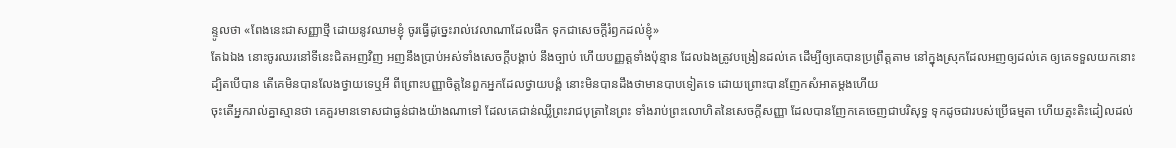ន្ទូលថា «ពែងនេះជាសញ្ញាថ្មី ដោយនូវឈាមខ្ញុំ ចូរធ្វើដូច្នេះរាល់វេលាណាដែលផឹក ទុកជាសេចក្ដីរំឭកដល់ខ្ញុំ»
តែឯឯង នោះចូរឈរនៅទីនេះជិតអញវិញ អញនឹងប្រាប់អស់ទាំងសេចក្ដីបង្គាប់ នឹងច្បាប់ ហើយបញ្ញត្តទាំងប៉ុន្មាន ដែលឯងត្រូវបង្រៀនដល់គេ ដើម្បីឲ្យគេបានប្រព្រឹត្តតាម នៅក្នុងស្រុកដែលអញឲ្យដល់គេ ឲ្យគេទទួលយកនោះ
ដ្បិតបើបាន តើគេមិនបានលែងថ្វាយទេឬអី ពីព្រោះបញ្ញាចិត្តនៃពួកអ្នកដែលថ្វាយបង្គំ នោះមិនបានដឹងថាមានបាបទៀតទេ ដោយព្រោះបានញែកសំអាតម្តងហើយ
ចុះតើអ្នករាល់គ្នាស្មានថា គេគួរមានទោសជាធ្ងន់ជាងយ៉ាងណាទៅ ដែលគេជាន់ឈ្លីព្រះរាជបុត្រានៃព្រះ ទាំងរាប់ព្រះលោហិតនៃសេចក្ដីសញ្ញា ដែលបានញែកគេចេញជាបរិសុទ្ធ ទុកដូចជារបស់ប្រើធម្មតា ហើយត្មះតិះដៀលដល់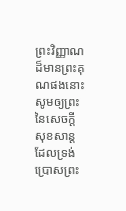ព្រះវិញ្ញាណដ៏មានព្រះគុណផងនោះ
សូមឲ្យព្រះនៃសេចក្ដីសុខសាន្ត ដែលទ្រង់ប្រោសព្រះ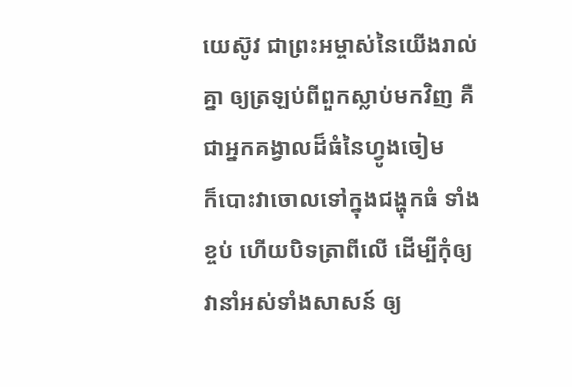យេស៊ូវ ជាព្រះអម្ចាស់នៃយើងរាល់គ្នា ឲ្យត្រឡប់ពីពួកស្លាប់មកវិញ គឺជាអ្នកគង្វាលដ៏ធំនៃហ្វូងចៀម
ក៏បោះវាចោលទៅក្នុងជង្ហុកធំ ទាំងខ្ចប់ ហើយបិទត្រាពីលើ ដើម្បីកុំឲ្យវានាំអស់ទាំងសាសន៍ ឲ្យ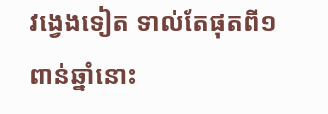វង្វេងទៀត ទាល់តែផុតពី១ពាន់ឆ្នាំនោះ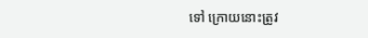ទៅ ក្រោយនោះត្រូវ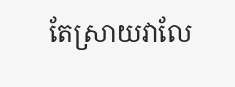តែស្រាយវាលែ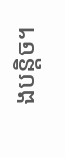ងបន្តិច។